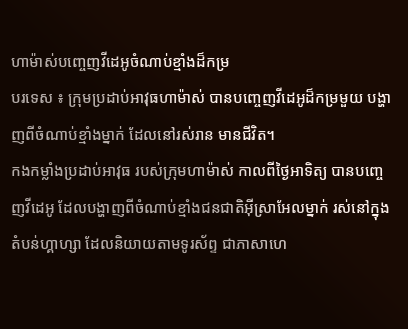ហាម៉ាស់បញ្ចេញវីដេអូចំណាប់ខ្មាំងដ៏កម្រ
បរទេស ៖ ក្រុមប្រដាប់អាវុធហាម៉ាស់ បានបញ្ចេញវីដេអូដ៏កម្រមួយ បង្ហាញពីចំណាប់ខ្មាំងម្នាក់ ដែលនៅរស់រាន មានជីវិត។
កងកម្លាំងប្រដាប់អាវុធ របស់ក្រុមហាម៉ាស់ កាលពីថ្ងៃអាទិត្យ បានបញ្ចេញវីដេអូ ដែលបង្ហាញពីចំណាប់ខ្មាំងជនជាតិអ៊ីស្រាអែលម្នាក់ រស់នៅក្នុងតំបន់ហ្គាហ្សា ដែលនិយាយតាមទូរស័ព្ទ ជាភាសាហេ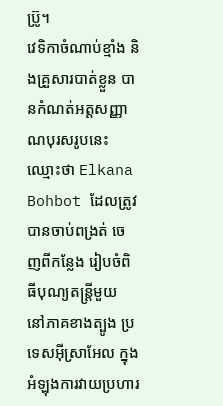ប្រ៊ូ។
វេទិកាចំណាប់ខ្មាំង និងគ្រួសារបាត់ខ្លួន បានកំណត់អត្តសញ្ញាណបុរសរូបនេះ ឈ្មោះថា Elkana Bohbot ដែលត្រូវបានចាប់ពង្រត់ ចេញពីកន្លែង រៀបចំពិធីបុណ្យតន្ត្រីមួយ នៅភាគខាងត្បូង ប្រទេសអ៊ីស្រាអែល ក្នុងអំឡុងការវាយប្រហារ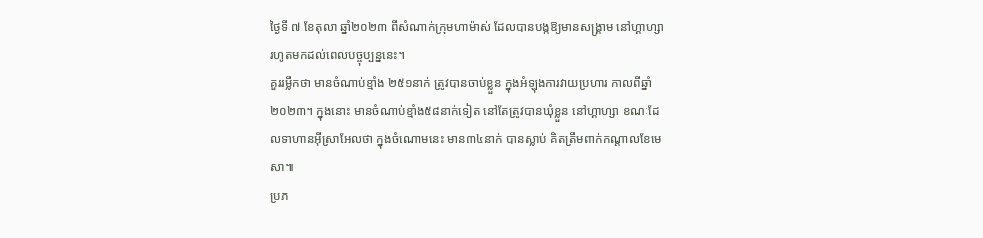ថ្ងៃទី ៧ ខែតុលា ឆ្នាំ២០២៣ ពីសំណាក់ក្រុមហាម៉ាស់ ដែលបានបង្កឱ្យមានសង្រ្គាម នៅហ្គាហ្សា រហូតមកដល់ពេលបច្ចុប្បន្ននេះ។
គួររម្លឹកថា មានចំណាប់ខ្មាំង ២៥១នាក់ ត្រូវបានចាប់ខ្លួន ក្នុងអំឡុងការវាយប្រហារ កាលពីឆ្នាំ២០២៣។ ក្នុងនោះ មានចំណាប់ខ្មាំង៥៨នាក់ទៀត នៅតែត្រូវបានឃុំខ្លួន នៅហ្គាហ្សា ខណៈដែលទាហានអ៊ីស្រាអែលថា ក្នុងចំណោមនេះ មាន៣៤នាក់ បានស្លាប់ គិតត្រឹមពាក់កណ្តាលខែមេសា៕
ប្រភ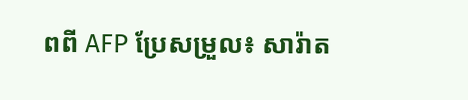ពពី AFP ប្រែសម្រួល៖ សារ៉ាត